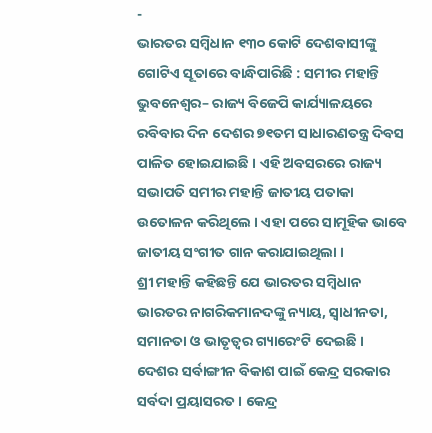-
ଭାରତର ସମ୍ବିଧାନ ୧୩୦ କୋଟି ଦେଶବାସୀଙ୍କୁ ଗୋଟିଏ ସୂତାରେ ବାନ୍ଧିପାରିଛି : ସମୀର ମହାନ୍ତି
ଭୁବନେଶ୍ୱର– ରାଜ୍ୟ ବିଜେପି କାର୍ଯ୍ୟାଳୟରେ ରବିବାର ଦିନ ଦେଶର ୭୧ତମ ସାଧାରଣତନ୍ତ୍ର ଦିବସ ପାଳିତ ହୋଇଯାଇଛି । ଏହି ଅବସରରେ ରାଜ୍ୟ ସଭାପତି ସମୀର ମହାନ୍ତି ଜାତୀୟ ପତାକା ଉତୋଳନ କରିଥିଲେ । ଏହା ପରେ ସାମୂହିକ ଭାବେ ଜାତୀୟ ସଂଗୀତ ଗାନ କରାଯାଇଥିଲା ।
ଶ୍ରୀ ମହାନ୍ତି କହିଛନ୍ତି ଯେ ଭାରତର ସମ୍ବିଧାନ ଭାରତର ନାଗରିକମାନଦଙ୍କୁ ନ୍ୟାୟ, ସ୍ୱାଧୀନତା, ସମାନତା ଓ ଭାତୃତ୍ୱର ଗ୍ୟାରେଂଟି ଦେଇଛି । ଦେଶର ସର୍ବାଙ୍ଗୀନ ବିକାଶ ପାଇଁ କେନ୍ଦ୍ର ସରକାର ସର୍ବଦା ପ୍ରୟାସରତ । କେନ୍ଦ୍ର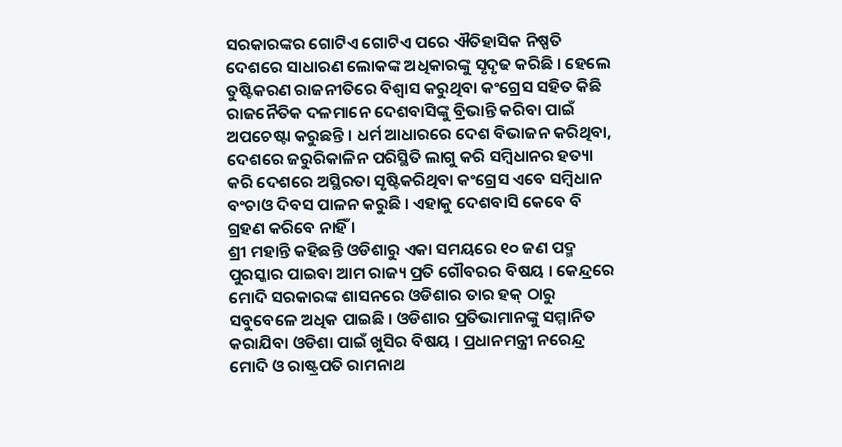ସରକାରଙ୍କର ଗୋଟିଏ ଗୋଟିଏ ପରେ ଐତିହାସିକ ନିଷ୍ପତି ଦେଶରେ ସାଧାରଣ ଲୋକଙ୍କ ଅଧିକାରଙ୍କୁ ସୃଦୃଢ କରିଛି । ହେଲେ ତୁଷ୍ଟିକରଣ ରାଜନୀତିରେ ବିଶ୍ୱାସ କରୁଥିବା କଂଗ୍ରେସ ସହିତ କିଛି ରାଜନୈତିକ ଦଳମାନେ ଦେଶବାସିଙ୍କୁ ବ୍ରିଭାନ୍ତି କରିବା ପାଇଁ ଅପଚେଷ୍ଟା କରୁଛନ୍ତି । ଧର୍ମ ଆଧାରରେ ଦେଶ ବିଭାଜନ କରିଥିବା, ଦେଶରେ ଜରୁରିକାଳିନ ପରିସ୍ଥିତି ଲାଗୁ କରି ସମ୍ବିଧାନର ହତ୍ୟା କରି ଦେଶରେ ଅସ୍ଥିରତା ସୃଷ୍ଟିକରିଥିବା କଂଗ୍ରେସ ଏବେ ସମ୍ବିଧାନ ବଂଚାଓ ଦିବସ ପାଳନ କରୁଛି । ଏହାକୁ ଦେଶବାସି କେବେ ବି ଗ୍ରହଣ କରିବେ ନାହିଁ ।
ଶ୍ରୀ ମହାନ୍ତି କହିଛନ୍ତି ଓଡିଶାରୁ ଏକା ସମୟରେ ୧୦ ଜଣ ପଦ୍ମ ପୁରସ୍କାର ପାଇବା ଆମ ରାଜ୍ୟ ପ୍ରତି ଗୌବରର ବିଷୟ । କେନ୍ଦ୍ରରେ ମୋଦି ସରକାରଙ୍କ ଶାସନରେ ଓଡିଶାର ତାର ହକ୍ ଠାରୁ ସବୁବେଳେ ଅଧିକ ପାଇଛି । ଓଡିଶାର ପ୍ରତିଭାମାନଙ୍କୁ ସମ୍ମାନିତ କରାଯିବା ଓଡିଶା ପାଇଁ ଖୁସିର ବିଷୟ । ପ୍ରଧାନମନ୍ତ୍ରୀ ନରେନ୍ଦ୍ର ମୋଦି ଓ ରାଷ୍ଟ୍ରପତି ରାମନାଥ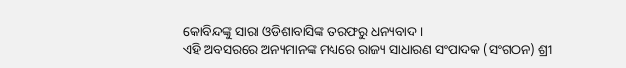କୋବିନ୍ଦଙ୍କୁ ସାରା ଓଡିଶାବାସିଙ୍କ ତରଫରୁ ଧନ୍ୟବାଦ ।
ଏହି ଅବସରରେ ଅନ୍ୟମାନଙ୍କ ମଧ୍ୟରେ ରାଜ୍ୟ ସାଧାରଣ ସଂପାଦକ (ସଂଗଠନ) ଶ୍ରୀ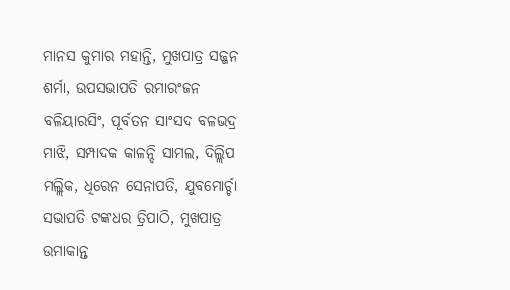ମାନସ କୁମାର ମହାନ୍ତି, ମୁଖପାତ୍ର ସଜ୍ଜନ ଶର୍ମା, ଉପସଭାପତି ରମାରଂଜନ ବଳିୟାରସିଂ, ପୂର୍ବତନ ସାଂସଦ ବଳଭଦ୍ର ମାଝି, ସମ୍ପାଦକ କାଳନ୍ଦି ସାମଲ, ଦିଲ୍ଲିପ ମଲ୍ଲିକ, ଧିରେନ ସେନାପତି, ଯୁବମୋର୍ଚ୍ଚା ସଭାପତି ଟଙ୍କଧର ତ୍ରିପାଠି, ମୁଖପାତ୍ର ଉମାକାନ୍ତ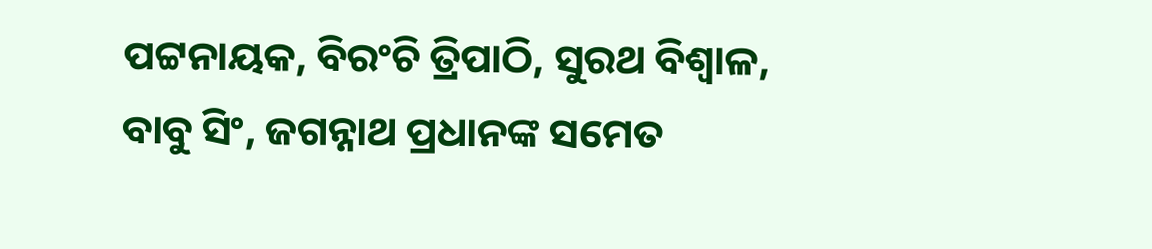ପଟ୍ଟନାୟକ, ବିରଂଚି ତ୍ରିପାଠି, ସୁରଥ ବିଶ୍ୱାଳ, ବାବୁ ସିଂ, ଜଗନ୍ନାଥ ପ୍ରଧାନଙ୍କ ସମେତ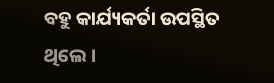ବହୁ କାର୍ଯ୍ୟକର୍ତା ଉପସ୍ଥିତ ଥିଲେ ।